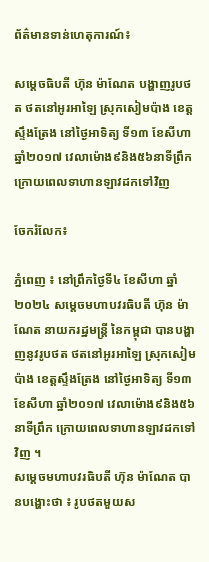ព័ត៌មានទាន់ហេតុការណ៍៖

សម្តេចធិបតី ហ៊ុន ម៉ាណែត បង្ហាញរូបថត ថតនៅអូរអាឡៃ ស្រុកសៀមប៉ាង ខេត្តស្ទឹងត្រែង នៅថ្ងៃអាទិត្យ ទី១៣ ខែសីហា ឆ្នាំ២០១៧ វេលាម៉ោង៩និង៥៦នាទីព្រឹក ក្រោយពេលទាហានឡាវដកទៅវិញ

ចែករំលែក៖

ភ្នំពេញ ៖ នៅព្រឹកថ្ងៃទី៤ ខែសីហា ឆ្នាំ២០២៤ សម្តេចមហាបវរធិបតី ហ៊ុន ម៉ាណែត នាយករដ្ឋមន្ត្រី នៃកម្ពុជា បានបង្ហាញនូវរូបថត ថតនៅអូរអាឡៃ ស្រុកសៀមប៉ាង ខេត្តស្ទឹងត្រែង នៅថ្ងៃអាទិត្យ ទី១៣ ខែសីហា ឆ្នាំ២០១៧ វេលាម៉ោង៩និង៥៦នាទីព្រឹក ក្រោយពេលទាហានឡាវដកទៅវិញ ។
សម្តេចមហាបវរធិបតី ហ៊ុន ម៉ាណែត បានបង្ហោះថា ៖ រូបថតមួយស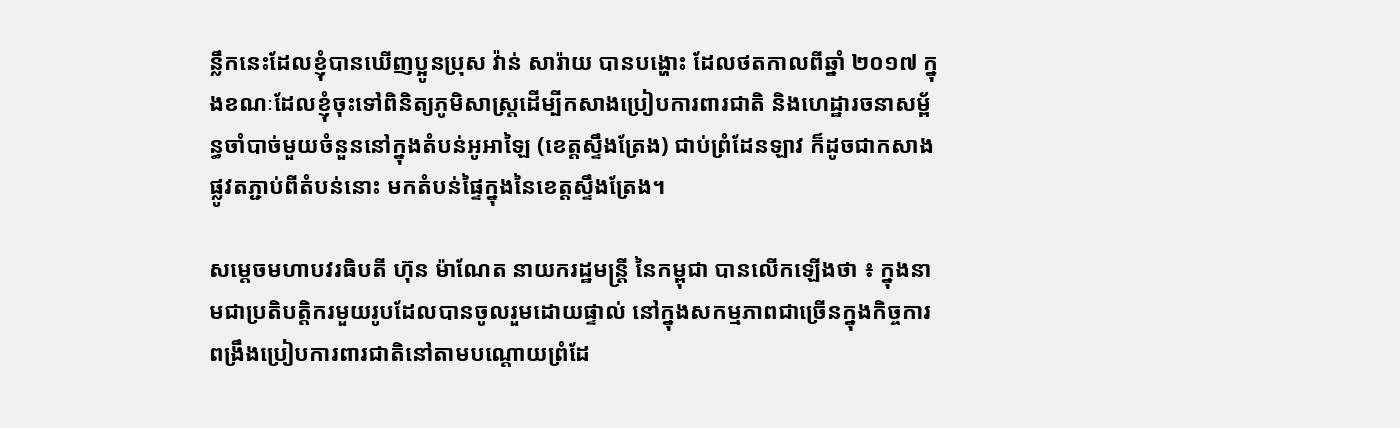ន្លឹកនេះដែលខ្ញុំបានឃើញប្អូនប្រុស វ៉ាន់ សារ៉ាយ បានបង្ហោះ ដែលថតកាលពីឆ្នាំ ២០១៧ ក្នុងខណៈដែលខ្ញុំចុះទៅពិនិត្យភូមិសាស្ត្រដើម្បីកសាងប្រៀបការពារជាតិ និងហេដ្ឋារចនាសម្ព័ន្ធចាំបាច់មួយចំនួននៅក្នុងតំបន់អូអាឡៃ (ខេត្តស្ទឹងត្រែង) ជាប់ព្រំដែនឡាវ ក៏ដូចជាកសាងផ្លូវតភ្ជាប់ពីតំបន់នោះ មកតំបន់ផ្ទៃក្នុងនៃខេត្តស្ទឹងត្រែង។

សម្តេចមហាបវរធិបតី ហ៊ុន ម៉ាណែត នាយករដ្ឋមន្ត្រី នៃកម្ពុជា បានលើកឡើងថា ៖ ក្នុងនាមជាប្រតិបត្តិករមួយរូបដែលបានចូលរួមដោយផ្ទាល់ នៅក្នុងសកម្មភាពជាច្រើនក្នុងកិច្ចការពង្រឹងប្រៀបការពារជាតិនៅតាមបណ្តោយព្រំដែ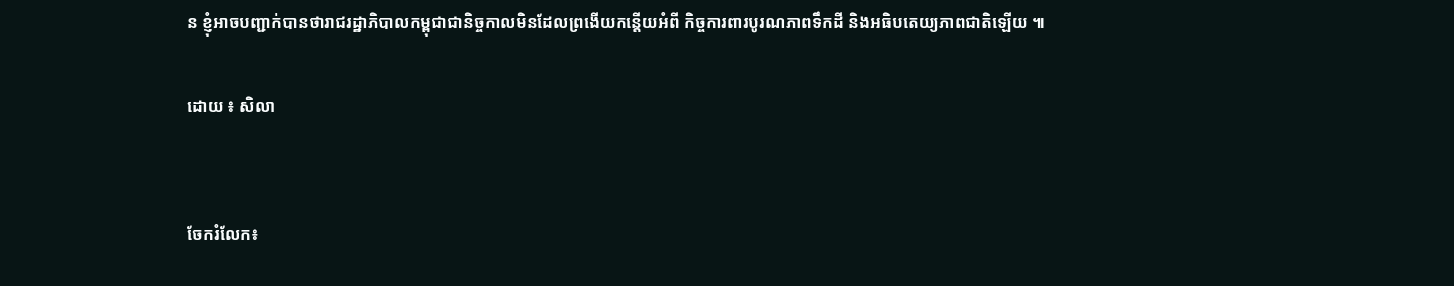ន ខ្ញុំអាចបញ្ជាក់បានថារាជរដ្ឋាភិបាលកម្ពុជាជានិច្ចកាលមិនដែលព្រងើយកន្តើយអំពី កិច្ចការពារបូរណភាពទឹកដី និងអធិបតេយ្យភាពជាតិឡើយ ៕

ដោយ ៖ សិលា


ចែករំលែក៖